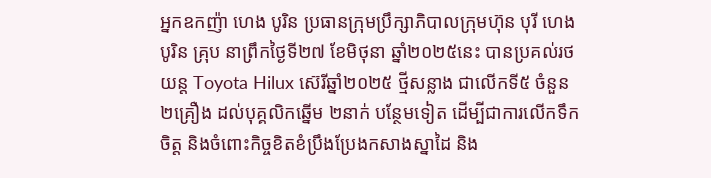អ្នកឧកញ៉ា ហេង បូរិន ប្រធានក្រុមប្រឹក្សាភិបាលក្រុមហ៊ុន បុរី ហេង បូរិន គ្រុប នាព្រឹកថ្ងៃទី២៧ ខែមិថុនា ឆ្នាំ២០២៥នេះ បានប្រគល់រថយន្ត Toyota Hilux ស៊េរីឆ្នាំ២០២៥ ថ្មីសន្លាង ជាលើកទី៥ ចំនួន ២គ្រឿង ដល់បុគ្គលិកឆ្នើម ២នាក់ បន្ថែមទៀត ដើម្បីជាការលើកទឹកចិត្ត និងចំពោះកិច្ចខិតខំប្រឹងប្រែងកសាងស្នាដៃ និង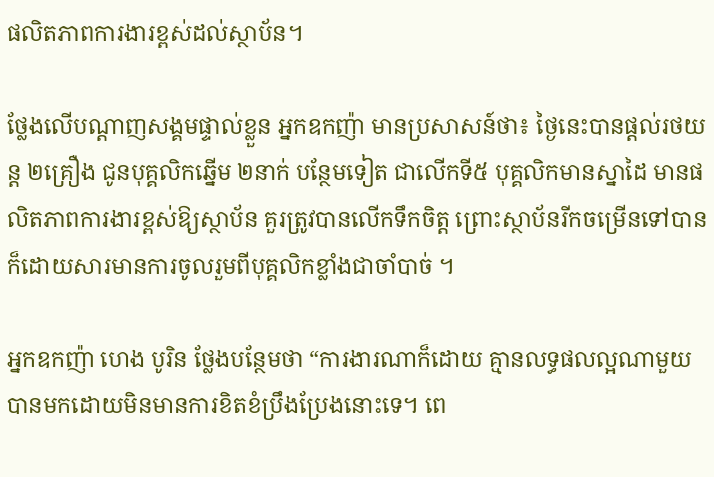ផលិតភាពការងារខ្ពស់ដល់ស្ថាប័ន។

ថ្លែងលើបណ្ដាញសង្គមផ្ទាល់ខ្លួន អ្នកឧកញ៉ា មានប្រសាសន៍ថា៖ ថ្ងៃនេះបានផ្ដល់រថយន្ត ២គ្រឿង ជូនបុគ្គលិកឆ្នេីម ២នាក់ បន្ថែមទៀត ជាលេីកទី៥ បុគ្គលិកមានស្នាដៃ មានផលិតភាពការងារខ្ពស់ឱ្យស្ថាប័ន គួរត្រូវបានលេីកទឹកចិត្ត ព្រោះស្ថាប័នរីកចម្រេីនទៅបាន ក៏ដោយសារមានការចូលរួមពីបុគ្គលិកខ្លាំងជាចាំបាច់ ។

អ្នកឧកញ៉ា ហេង បូរិន ថ្លែងបន្ថែមថា “ការងារណាក៏ដោយ គ្មានលទ្ធផលល្អណាមួយ បានមកដោយមិនមានការខិតខំប្រឹងប្រែងនោះទេ។ ពេ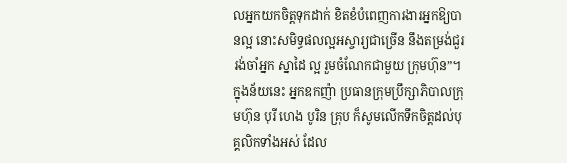លអ្នកយកចិត្តទុកដាក់ ខិតខំបំពេញការងារអ្នកឱ្យបានល្អ នោះសមិទ្ធផលល្អអស្ចារ្យជាច្រេីន នឹងតម្រង់ជួររង់ចាំអ្នក ស្នាដៃ ល្អ រួមចំណែកជាមួយ ក្រុមហ៊ុន”។ ក្នុងន័យនេះ អ្នកឧកញ៉ា ប្រធានក្រុមប្រឹក្សាភិបាលក្រុមហ៊ុន បុរី ហេង បូរិន គ្រុប ក៏សូមលើកទឹកចិត្តដល់បុគ្គលិកទាំងអស់ ដែល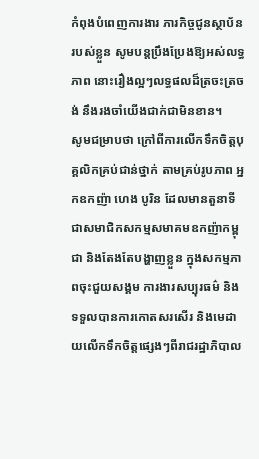កំពុងបំពេញការងារ ភារកិច្ចជូនស្ថាប័នរបស់ខ្លួន សូមបន្តប្រឹងប្រែងឱ្យអស់លទ្ធភាព នោះរឿងល្អៗលទ្ធផលដ៏ត្រចះត្រចង់ នឹងរងចាំយើងជាក់ជាមិនខាន។
សូមជម្រាបថា ក្រៅពីការលើកទឹកចិត្តបុគ្គលិកគ្រប់ជាន់ថ្នាក់ តាមគ្រប់រូបភាព អ្នកឧកញ៉ា ហេង បូរិន ដែលមានតួនាទីជាសមាជិកសកម្មសមាគមឧកញ៉ាកម្ពុជា និងតែងតែបង្ហាញខ្លួន ក្នុងសកម្មភាពចុះជួយសង្គម ការងារសប្បុរធម៌ និងទទួលបានការកោតសរសើរ និងមេដាយលើកទឹកចិត្តផ្សេងៗពីរាជរដ្ឋាភិបាល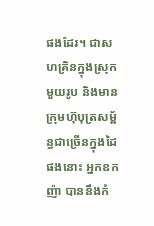ផងដែរ។ ជាសហគ្រិនក្នុងស្រុកមួយរូប និងមានក្រុមហ៊ុបុត្រសម្ព័ន្ធជាច្រើនក្នុងដៃ ផងនោះ អ្នកឧកញ៉ា បាននឹងកំ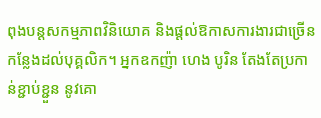ពុងបន្តសកម្មភាពវិនិយោគ និងផ្ដល់ឱកាសការងារជាច្រើនកន្លែងដល់បុគ្គលិក។ អ្នកឧកញ៉ា ហេង បូរិន តែងតែប្រកាន់ខ្ជាប់ខ្ជួន នូវគោ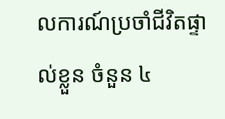លការណ៍ប្រចាំជីវិតផ្ទាល់ខ្លួន ចំនួន ៤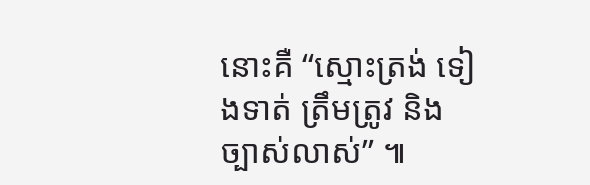នោះគឺ “ស្មោះត្រង់ ទៀងទាត់ ត្រឹមត្រូវ និងច្បាស់លាស់” ៕